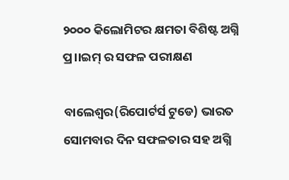୨୦୦୦ କିଲୋମିଟର କ୍ଷମତା ବିଶିଷ୍ଟ ଅଗ୍ନି ପ୍ର।।ଇମ୍ ର ସଫଳ ପରୀକ୍ଷଣ

ବାଲେଶ୍ୱର(ରିପୋର୍ଟର୍ସ ଟୁଡେ) ଭାରତ ସୋମବାର ଦିନ ସଫଳତାର ସହ ଅଗ୍ନି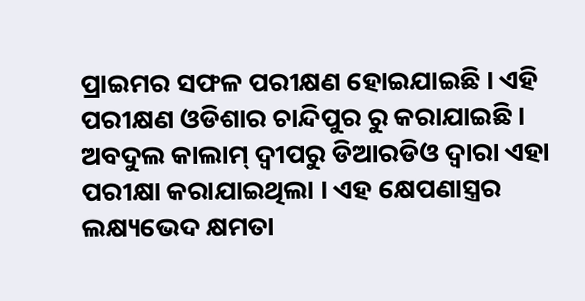ପ୍ରାଇମର ସଫଳ ପରୀକ୍ଷଣ ହୋଇଯାଇଛି । ଏହି ପରୀକ୍ଷଣ ଓଡିଶାର ଚାନ୍ଦିପୁର ରୁ କରାଯାଇଛି । ଅବଦୁଲ କାଲାମ୍ ଦ୍ୱୀପରୁ ଡିଆରଡିଓ ଦ୍ୱାରା ଏହା ପରୀକ୍ଷା କରାଯାଇଥିଲା । ଏହ କ୍ଷେପଣାସ୍ତ୍ରର ଲକ୍ଷ୍ୟଭେଦ କ୍ଷମତା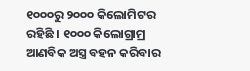୧୦୦୦ରୁ ୨୦୦୦ କିଲୋମିଟର ରହିଛି । ୧୦୦୦ କିଲୋଗ୍ରାମ୍ର ଆଣବିକ ଅସ୍ତ୍ର ବହନ କରିବାର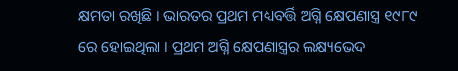କ୍ଷମତା ରଖିଛି । ଭାରତର ପ୍ରଥମ ମଧ୍ୟବର୍ତ୍ତି ଅଗ୍ନି କ୍ଷେପଣାସ୍ତ୍ର ୧୯୮୯ ରେ ହୋଇଥିଲା । ପ୍ରଥମ ଅଗ୍ନି କ୍ଷେପଣାସ୍ତ୍ରର ଲକ୍ଷ୍ୟଭେଦ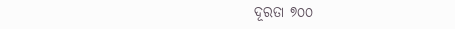ଦୂରତା ୭୦୦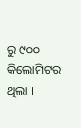ରୁ ୯୦୦ କିଲୋମିଟର ଥିଲା ।